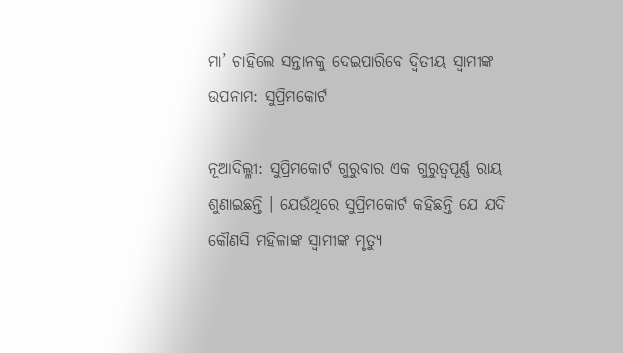ମା’ ଚାହିଲେ ସନ୍ତାନକୁ ଦେଇପାରିବେ ଦ୍ୱିତୀୟ ସ୍ୱାମୀଙ୍କ ଉପନାମ: ସୁପ୍ରିମକୋର୍ଟ

ନୂଆଦିଲ୍ଳୀ: ସୁପ୍ରିମକୋର୍ଟ ଗୁରୁବାର ଏକ ଗୁରୁତ୍ୱପୂର୍ଣ୍ଣ ରାୟ ଶୁଣାଇଛନ୍ତି । ଯେଉଁଥିରେ ସୁପ୍ରିମକୋର୍ଟ କହିଛନ୍ତି ଯେ ଯଦି କୌଣସି ମହିଳାଙ୍କ ସ୍ୱାମୀଙ୍କ ମୃତ୍ୟୁ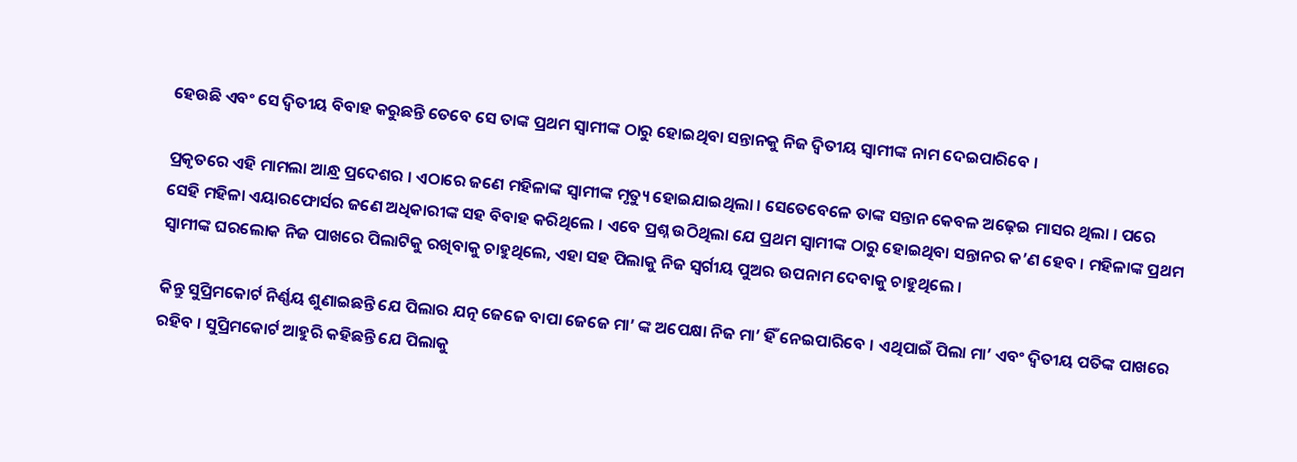ହେଉଛି ଏବଂ ସେ ଦ୍ୱିତୀୟ ବିବାହ କରୁଛନ୍ତି ତେବେ ସେ ତାଙ୍କ ପ୍ରଥମ ସ୍ୱାମୀଙ୍କ ଠାରୁ ହୋଇଥିବା ସନ୍ତାନକୁ ନିଜ ଦ୍ୱିତୀୟ ସ୍ୱାମୀଙ୍କ ନାମ ଦେଇପାରିବେ ।

ପ୍ରକୃତରେ ଏହି ମାମଲା ଆନ୍ଧ୍ର ପ୍ରଦେଶର । ଏଠାରେ ଜଣେ ମହିଳାଙ୍କ ସ୍ୱାମୀଙ୍କ ମୃତ୍ୟୁ ହୋଇଯାଇଥିଲା । ସେତେବେଳେ ତାଙ୍କ ସନ୍ତାନ କେବଳ ଅଢ଼େଇ ମାସର ଥିଲା । ପରେ ସେହି ମହିଳା ଏୟାରଫୋର୍ସର ଜଣେ ଅଧିକାରୀଙ୍କ ସହ ବିବାହ କରିଥିଲେ । ଏବେ ପ୍ରଶ୍ନ ଉଠିଥିଲା ଯେ ପ୍ରଥମ ସ୍ୱାମୀଙ୍କ ଠାରୁ ହୋଇଥିବା ସନ୍ତାନର କ’ଣ ହେବ । ମହିଳାଙ୍କ ପ୍ରଥମ ସ୍ୱାମୀଙ୍କ ଘରଲୋକ ନିଜ ପାଖରେ ପିଲାଟିକୁ ରଖିବାକୁ ଚାହୁଥିଲେ, ଏହା ସହ ପିଲାକୁ ନିଜ ସ୍ୱର୍ଗୀୟ ପୁଅର ଉପନାମ ଦେବାକୁ ଚାହୁଥିଲେ ।

କିନ୍ତୁ ସୁପ୍ରିମକୋର୍ଟ ନିର୍ଣ୍ଣୟ ଶୁଣାଇଛନ୍ତି ଯେ ପିଲାର ଯତ୍ନ ଜେଜେ ବାପା ଜେଜେ ମା’ ଙ୍କ ଅପେକ୍ଷା ନିଜ ମା’ ହିଁ ନେଇପାରିବେ । ଏଥିପାଇଁ ପିଲା ମା’ ଏବଂ ଦ୍ୱିତୀୟ ପତିଙ୍କ ପାଖରେ ରହିବ । ସୁପ୍ରିମକୋର୍ଟ ଆହୁରି କହିଛନ୍ତି ଯେ ପିଲାକୁ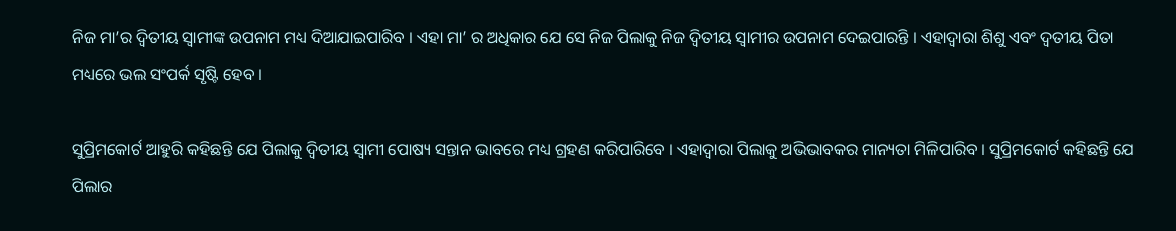ନିଜ ମା’ର ଦ୍ୱିତୀୟ ସ୍ୱାମୀଙ୍କ ଉପନାମ ମଧ୍ୟ ଦିଆଯାଇପାରିବ । ଏହା ମା’ ର ଅଧିକାର ଯେ ସେ ନିଜ ପିଲାକୁ ନିଜ ଦ୍ୱିତୀୟ ସ୍ୱାମୀର ଉପନାମ ଦେଇପାରନ୍ତି । ଏହାଦ୍ୱାରା ଶିଶୁ ଏବଂ ଦ୍ୱତୀୟ ପିତା ମଧ୍ୟରେ ଭଲ ସଂପର୍କ ସୃଷ୍ଟି ହେବ ।

ସୁପ୍ରିମକୋର୍ଟ ଆହୁରି କହିଛନ୍ତି ଯେ ପିଲାକୁ ଦ୍ୱିତୀୟ ସ୍ୱାମୀ ପୋଷ୍ୟ ସନ୍ତାନ ଭାବରେ ମଧ୍ୟ ଗ୍ରହଣ କରିପାରିବେ । ଏହାଦ୍ୱାରା ପିଲାକୁ ଅଭିଭାବକର ମାନ୍ୟତା ମିଳିପାରିବ । ସୁପ୍ରିମକୋର୍ଟ କହିଛନ୍ତି ଯେ ପିଲାର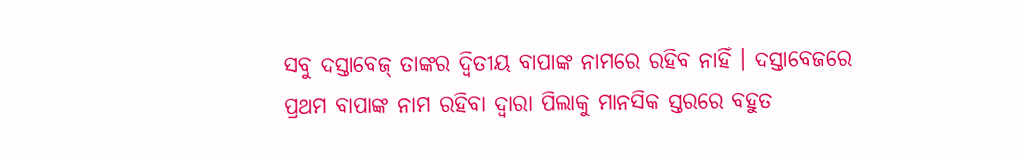ସବୁ ଦସ୍ତାବେଜ୍ ତାଙ୍କର ଦ୍ୱିତୀୟ ବାପାଙ୍କ ନାମରେ ରହିବ ନାହିଁ । ଦସ୍ତାବେଜରେ ପ୍ରଥମ ବାପାଙ୍କ ନାମ ରହିବା ଦ୍ୱାରା ପିଲାକୁ ମାନସିକ ସ୍ତରରେ ବହୁତ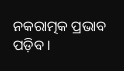ନକରାତ୍ମକ ପ୍ରଭାବ ପଡ଼ିବ ।